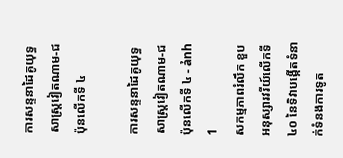ការសន្ទនាដៃគូយុទ្ធសាស្ត្រវៀតណាម-ជប៉ុនលើកទី ៤

ការសន្ទនាដៃគូយុទ្ធសាស្ត្រវៀតណាម-ជប៉ុនលើកទី ៤ - ảnh 1
សកម្មភាពរំលឹក ខួបអនុស្សារវរីយ៍លើកទី ៤០ នៃទិវាបង្កើតទំនាក់ទំនងការទូត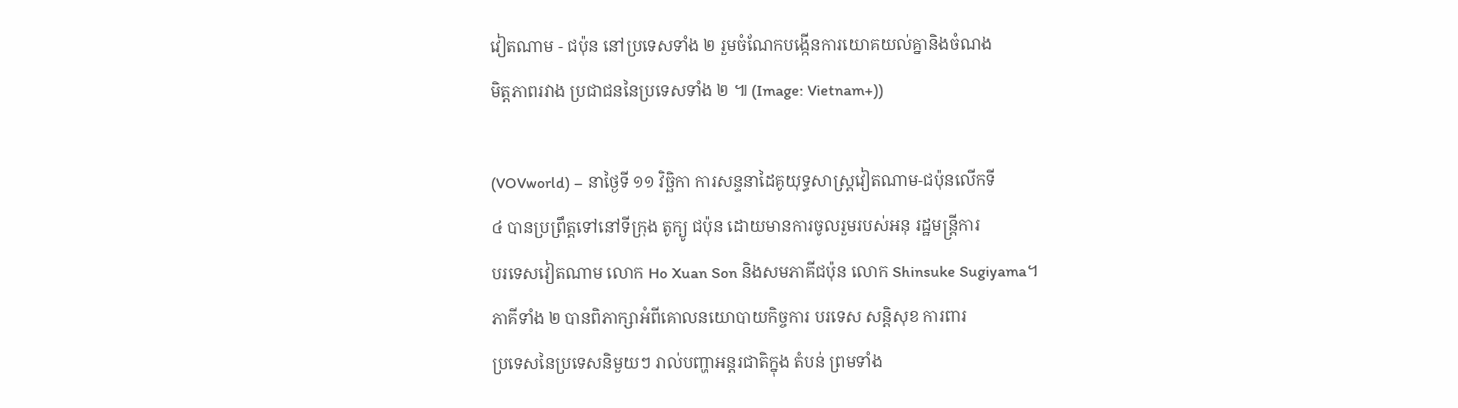វៀតណាម - ជប៉ុន នៅប្រទេសទាំង ២ រួមចំណែកបង្កើនការយោគយល់គ្នានិងចំណង
មិត្តភាពរវាង ប្រជាជននៃប្រទេសទាំង ២ ៕ (Image: Vietnam+))

(VOVworld) – នាថ្ងៃទី ១១ វិច្ឆិកា ការសន្ទនាដៃគូយុទ្ធសាស្ត្រវៀតណាម-ជប៉ុនលើកទី
៤ បានប្រព្រឹត្តទៅនៅទីក្រុង តូក្យូ ជប៉ុន ដោយមានការចូលរួមរបស់អនុ រដ្ឋមន្ត្រីការ
បរទេសវៀតណាម លោក Ho Xuan Son និងសមភាគីជប៉ុន លោក Shinsuke Sugiyama។
ភាគីទាំង ២ បានពិភាក្សាអំពីគោលនយោបាយកិច្ចការ បរទេស សន្តិសុខ ការពារ
ប្រទេសនៃប្រទេសនិមួយៗ រាល់បញ្ហាអន្តរជាតិក្នុង តំបន់ ព្រមទាំង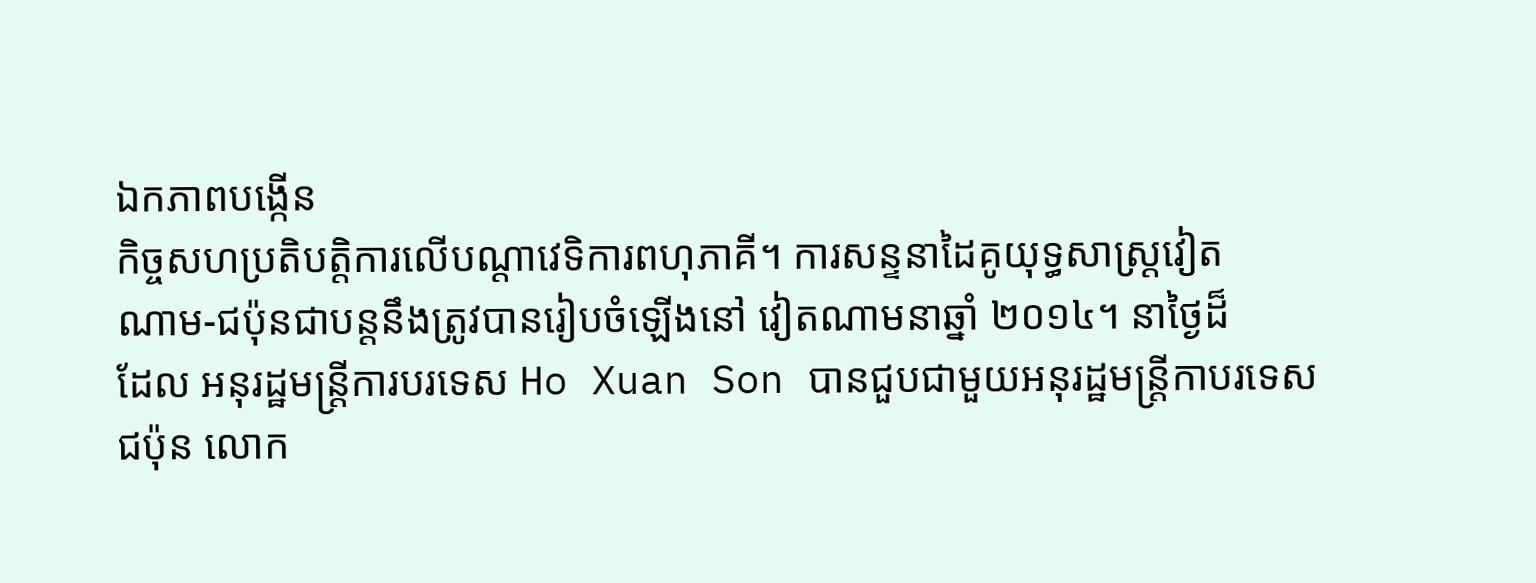ឯកភាពបង្កើន
កិច្ចសហប្រតិបត្តិការលើបណ្ដាវេទិការពហុភាគី។ ការសន្ទនាដៃគូយុទ្ធសាស្ត្រវៀត
ណាម-ជប៉ុនជាបន្តនឹងត្រូវបានរៀបចំឡើងនៅ វៀតណាមនាឆ្នាំ ២០១៤។ នាថ្ងៃដ៏
ដែល អនុរដ្ឋមន្ត្រីការបរទេស Ho Xuan Son បានជួបជាមួយអនុរដ្ឋមន្ត្រីកាបរទេស
ជប៉ុន លោក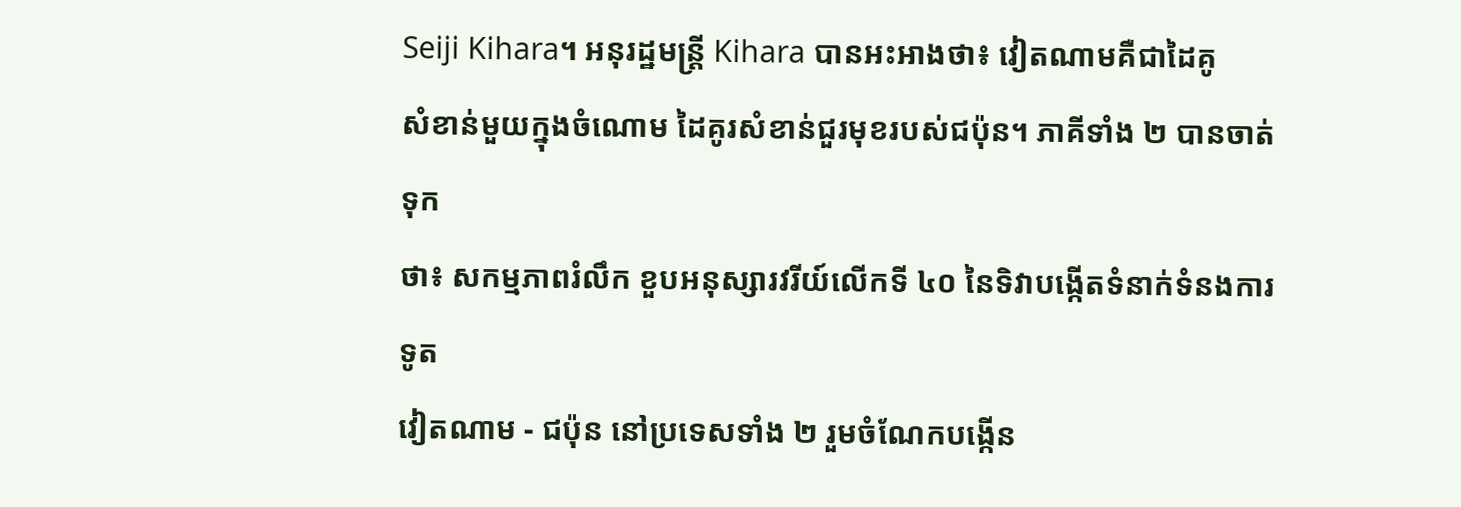Seiji Kihara។ អនុរដ្ឋមន្ត្រី Kihara បានអះអាងថា៖ វៀតណាមគឺជាដៃគូ
សំខាន់មួយក្នុងចំណោម ដៃគូរសំខាន់ជួរមុខរបស់ជប៉ុន។ ភាគីទាំង ២ បានចាត់ទុក
ថា៖ សកម្មភាពរំលឹក ខួបអនុស្សារវរីយ៍លើកទី ៤០ នៃទិវាបង្កើតទំនាក់ទំនងការទូត
វៀតណាម - ជប៉ុន នៅប្រទេសទាំង ២ រួមចំណែកបង្កើន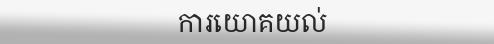ការយោគយល់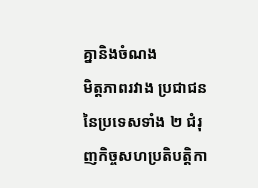គ្នានិងចំណង
មិត្តភាពរវាង ប្រជាជននៃប្រទេសទាំង ២ ជំរុញកិច្ចសហប្រតិបត្តិកា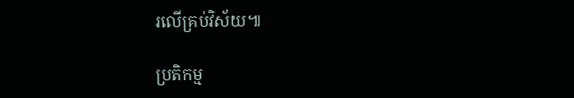រលើគ្រប់វិស័យ៕

ប្រតិកម្ម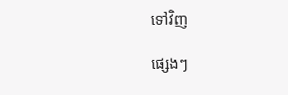ទៅវិញ

ផ្សេងៗ